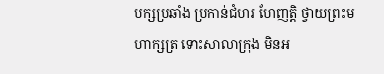បក្សប្រឆាំង ប្រកាន់ជំហរ ហែញត្តិ ថ្វាយព្រះមហាក្សត្រ ទោះសាលាក្រុង មិនអ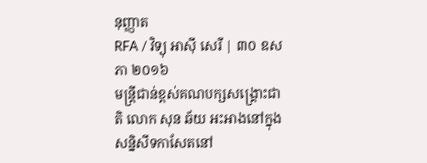នុញ្ញាត
RFA / វិទ្យុ អាស៊ី សេរី | ៣០ ឧសភា ២០១៦
មន្ត្រីជាន់ខ្ពស់គណបក្សសង្គ្រោះជាតិ លោក សុន ឆ័យ អះអាងនៅក្នុងសន្និសីទកាសែតនៅ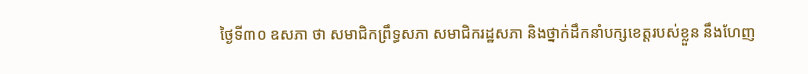ថ្ងៃទី៣០ ឧសភា ថា សមាជិកព្រឹទ្ធសភា សមាជិករដ្ឋសភា និងថ្នាក់ដឹកនាំបក្សខេត្តរបស់ខ្លួន នឹងហែញ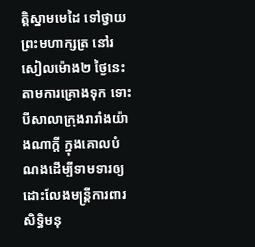ត្តិស្នាមមេដៃ ទៅថ្វាយព្រះមហាក្សត្រ នៅរសៀលម៉ោង២ ថ្ងៃនេះតាមការគ្រោងទុក ទោះបីសាលាក្រុងរារាំងយ៉ាងណាក្ដី ក្នុងគោលបំណងដើម្បីទាមទារឲ្យដោះលែងមន្ត្រីការពារសិទ្ធិមនុ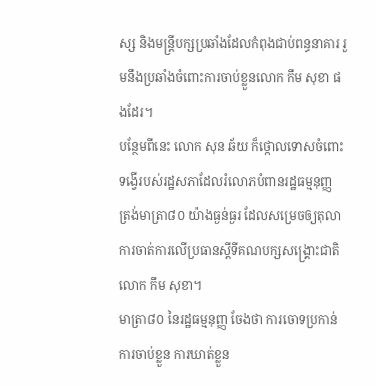ស្ស និងមន្ត្រីបក្សប្រឆាំងដែលកំពុងជាប់ពន្ធនាគារ រួមនឹងប្រឆាំងចំពោះការចាប់ខ្លួនលោក កឹម សុខា ផងដែរ។
បន្ថែមពីនេះ លោក សុន ឆ័យ ក៏ថ្កោលទោសចំពោះទង្វើរបស់រដ្ឋសភាដែលរំលោភបំពានរដ្ឋធម្មនុញ្ញ ត្រង់មាត្រា៨០ យ៉ាងធ្ងន់ធ្ងរ ដែលសម្រេចឲ្យតុលាការចាត់ការលើប្រធានស្ដីទីគណបក្សសង្គ្រោះជាតិ លោក កឹម សុខា។
មាត្រា៨០ នៃរដ្ឋធម្មនុញ្ញ ចែងថា ការចោទប្រកាន់ ការចាប់ខ្លួន ការឃាត់ខ្លួន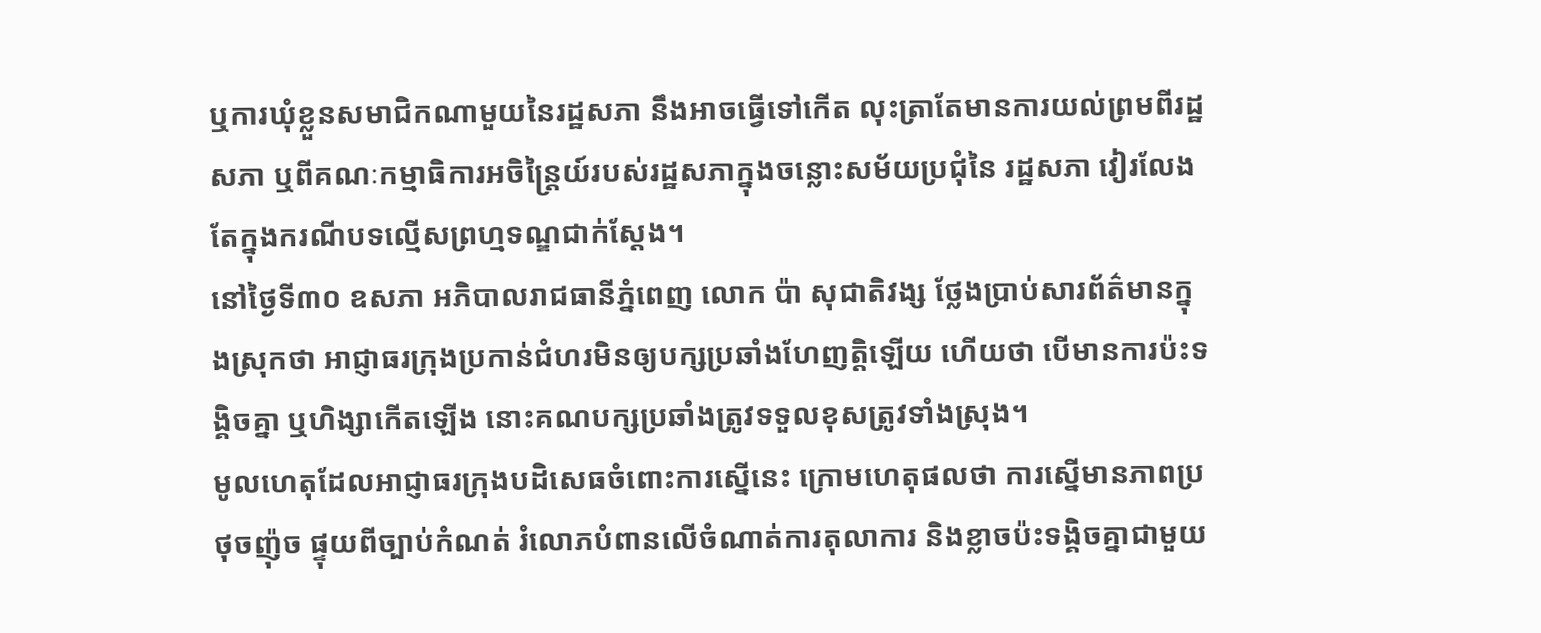ឬការឃុំខ្លួនសមាជិកណាមួយនៃរដ្ឋសភា នឹងអាចធ្វើទៅកើត លុះត្រាតែមានការយល់ព្រមពីរដ្ឋសភា ឬពីគណៈកម្មាធិការអចិន្ត្រៃយ៍របស់រដ្ឋសភាក្នុងចន្លោះសម័យប្រជុំនៃ រដ្ឋសភា វៀរលែងតែក្នុងករណីបទល្មើសព្រហ្មទណ្ឌជាក់ស្ដែង។
នៅថ្ងៃទី៣០ ឧសភា អភិបាលរាជធានីភ្នំពេញ លោក ប៉ា សុជាតិវង្ស ថ្លែងប្រាប់សារព័ត៌មានក្នុងស្រុកថា អាជ្ញាធរក្រុងប្រកាន់ជំហរមិនឲ្យបក្សប្រឆាំងហែញត្តិឡើយ ហើយថា បើមានការប៉ះទង្គិចគ្នា ឬហិង្សាកើតឡើង នោះគណបក្សប្រឆាំងត្រូវទទួលខុសត្រូវទាំងស្រុង។
មូលហេតុដែលអាជ្ញាធរក្រុងបដិសេធចំពោះការស្នើនេះ ក្រោមហេតុផលថា ការស្នើមានភាពប្រថុចញ៉ុច ផ្ទុយពីច្បាប់កំណត់ រំលោភបំពានលើចំណាត់ការតុលាការ និងខ្លាចប៉ះទង្គិចគ្នាជាមួយ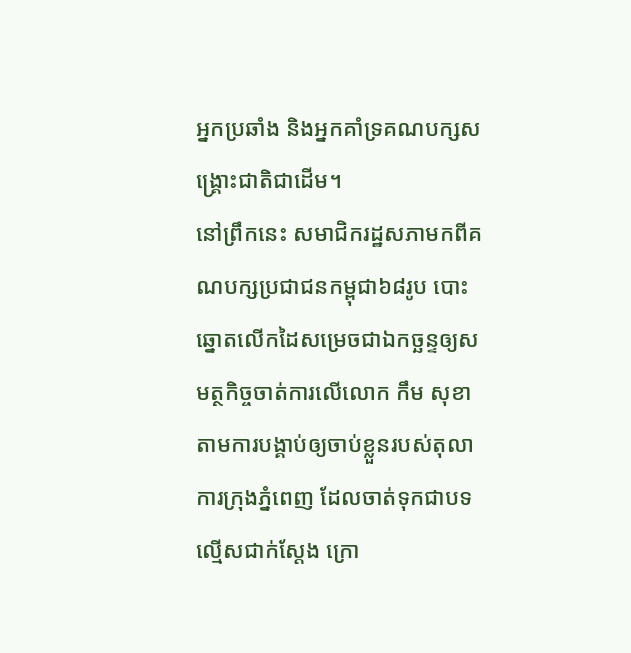អ្នកប្រឆាំង និងអ្នកគាំទ្រគណបក្សសង្គ្រោះជាតិជាដើម។
នៅព្រឹកនេះ សមាជិករដ្ឋសភាមកពីគណបក្សប្រជាជនកម្ពុជា៦៨រូប បោះឆ្នោតលើកដៃសម្រេចជាឯកច្ឆន្ទឲ្យសមត្ថកិច្ចចាត់ការលើលោក កឹម សុខា តាមការបង្គាប់ឲ្យចាប់ខ្លួនរបស់តុលាការក្រុងភ្នំពេញ ដែលចាត់ទុកជាបទល្មើសជាក់ស្ដែង ក្រោ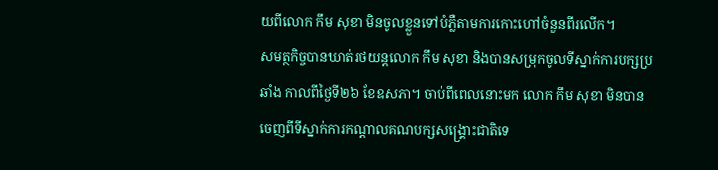យពីលោក កឹម សុខា មិនចូលខ្លួនទៅបំភ្លឺតាមការកោះហៅចំនួនពីរលើក។
សមត្ថកិច្ចបានឃាត់រថយន្តលោក កឹម សុខា និងបានសម្រុកចូលទីស្នាក់ការបក្សប្រឆាំង កាលពីថ្ងៃទី២៦ ខែឧសភា។ ចាប់ពីពេលនោះមក លោក កឹម សុខា មិនបានចេញពីទីស្នាក់ការកណ្ដាលគណបក្សសង្គ្រោះជាតិទេ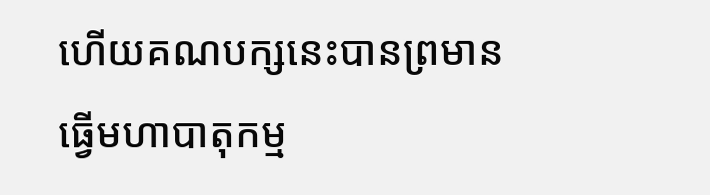ហើយគណបក្សនេះបានព្រមានធ្វើមហាបាតុកម្ម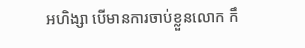អហិង្សា បើមានការចាប់ខ្លួនលោក កឹ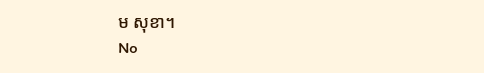ម សុខា។
No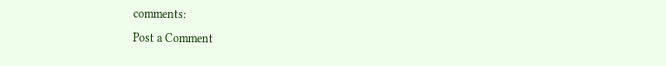comments:
Post a Comment